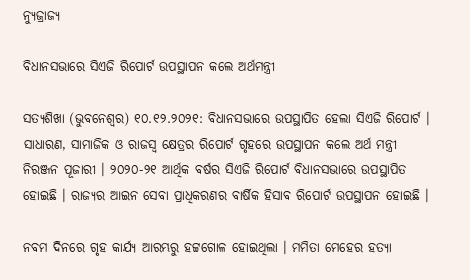ନ୍ୟୁଜ୍ରାଜ୍ୟ

ବିଧାନସଭାରେ ସିଏଜି ରିପୋର୍ଟ ଉପସ୍ଥାପନ କଲେ ଅର୍ଥମନ୍ତ୍ରୀ

ସତ୍ୟଶିଖା (ଭୁବନେଶ୍ୱର) ୧୦.୧୨.୨୦୨୧: ବିଧାନସଭାରେ ଉପସ୍ଥାପିତ ହେଲା ସିଏଜି ରିପୋର୍ଟ । ସାଧାରଣ, ସାମାଜିକ ଓ ରାଜସ୍ବ କ୍ଷେତ୍ରର ରିପୋର୍ଟ ଗୃହରେ ଉପସ୍ଥାପନ କଲେ ଅର୍ଥ ମନ୍ତ୍ରୀ ନିରଞ୍ଜନ ପୂଜାରୀ । ୨୦୨୦-୨୧ ଆର୍ଥିକ ବର୍ଷର ସିଏଜି ରିପୋର୍ଟ ବିଧାନସଭାରେ ଉପସ୍ଥାପିତ ହୋଇଛି । ରାଜ୍ୟର ଆଇନ ସେବା ପ୍ରାଧିକରଣର ବାର୍ଷିକ ହିସାବ ରିପୋର୍ଟ ଉପସ୍ଥାପନ ହୋଇଛି ।

ନବମ ଦିନରେ ଗୃହ କାର୍ଯ୍ୟ ଆରମ୍ଭରୁ ହଟ୍ଟଗୋଳ ହୋଇଥିଲା । ମମିତା ମେହେର ହତ୍ୟା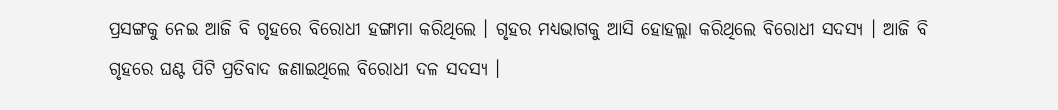ପ୍ରସଙ୍ଗକୁ ନେଇ ଆଜି ବି ଗୃହରେ ବିରୋଧୀ ହଙ୍ଗାମା କରିଥିଲେ । ଗୃହର ମଧ୍ୟଭାଗକୁ ଆସି ହୋହଲ୍ଲା କରିଥିଲେ ବିରୋଧୀ ସଦସ୍ୟ । ଆଜି ବି ଗୃହରେ ଘଣ୍ଟ ପିଟି ପ୍ରତିବାଦ ଜଣାଇଥିଲେ ବିରୋଧୀ ଦଳ ସଦସ୍ୟ ।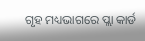ଗୃହ ମଧ୍ୟଭାଗରେ ପ୍ଲା କାର୍ଡ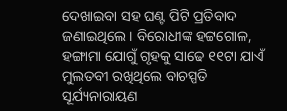ଦେଖାଇବା ସହ ଘଣ୍ଟ ପିଟି ପ୍ରତିବାଦ ଜଣାଇଥିଲେ । ବିରୋଧୀଙ୍କ ହଟ୍ଟଗୋଳ, ହଙ୍ଗାମା ଯୋଗୁଁ ଗୃହକୁ ସାଢେ ୧୧ଟା ଯାଏଁ ମୁଲତବୀ ରଖିଥିଲେ ବାଚସ୍ପତି ସୂର୍ଯ୍ୟନାରାୟଣ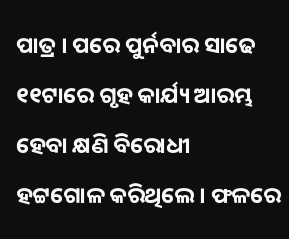ପାତ୍ର । ପରେ ପୁର୍ନବାର ସାଢେ ୧୧ଟାରେ ଗୃହ କାର୍ଯ୍ୟ ଆରମ୍ଭ ହେବା କ୍ଷଣି ବିରୋଧୀ ହଟ୍ଟଗୋଳ କରିଥିଲେ । ଫଳରେ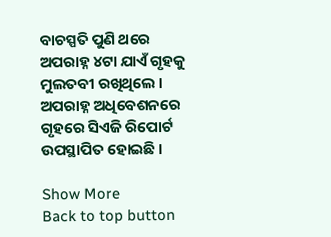ବାଚସ୍ପତି ପୁଣି ଥରେ ଅପରାହ୍ନ ୪ଟା ଯାଏଁ ଗୃହକୁ ମୁଲତବୀ ରଖିଥିଲେ । ଅପରାହ୍ନ ଅଧିବେଶନରେ ଗୃହରେ ସିଏଜି ରିପୋର୍ଟ ଉପସ୍ଥାପିତ ହୋଇଛି ।

Show More
Back to top button